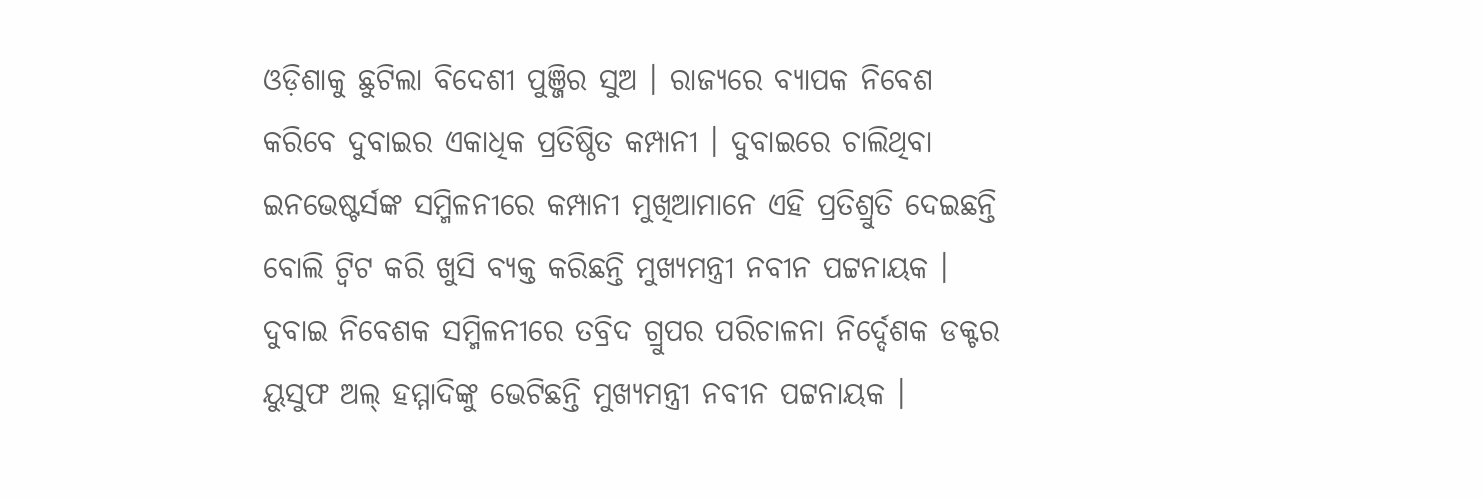ଓଡ଼ିଶାକୁ ଛୁଟିଲା ବିଦେଶୀ ପୁଞ୍ଜିର ସୁଅ । ରାଜ୍ୟରେ ବ୍ୟାପକ ନିବେଶ କରିବେ ଦୁବାଇର ଏକାଧିକ ପ୍ରତିଷ୍ଠିତ କମ୍ପାନୀ । ଦୁବାଇରେ ଚାଲିଥିବା ଇନଭେଷ୍ଟର୍ସଙ୍କ ସମ୍ମିଳନୀରେ କମ୍ପାନୀ ମୁଖିଆମାନେ ଏହି ପ୍ରତିଶ୍ରୁତି ଦେଇଛନ୍ତି ବୋଲି ଟ୍ବିଟ କରି ଖୁସି ବ୍ୟକ୍ତ କରିଛନ୍ତି ମୁଖ୍ୟମନ୍ତ୍ରୀ ନବୀନ ପଟ୍ଟନାୟକ । ଦୁବାଇ ନିବେଶକ ସମ୍ମିଳନୀରେ ତବ୍ରିଦ ଗ୍ରୁପର ପରିଚାଳନା ନିର୍ଦ୍ଦେଶକ ଡକ୍ଟର ୟୁସୁଫ ଅଲ୍ ହମ୍ମାଦିଙ୍କୁ ଭେଟିଛନ୍ତି ମୁଖ୍ୟମନ୍ତ୍ରୀ ନବୀନ ପଟ୍ଟନାୟକ ।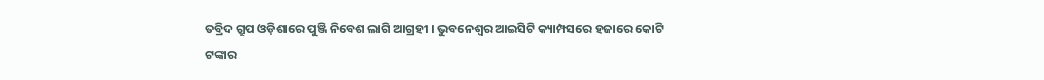ତବ୍ରିଦ ଗ୍ରୁପ ଓଡ଼ିଶାରେ ପୁଞ୍ଜି ନିବେଶ ଲାଗି ଆଗ୍ରହୀ । ଭୁବନେଶ୍ବର ଆଇସିଟି କ୍ୟାମ୍ପସରେ ହଜାରେ କୋଟି ଟଙ୍କାର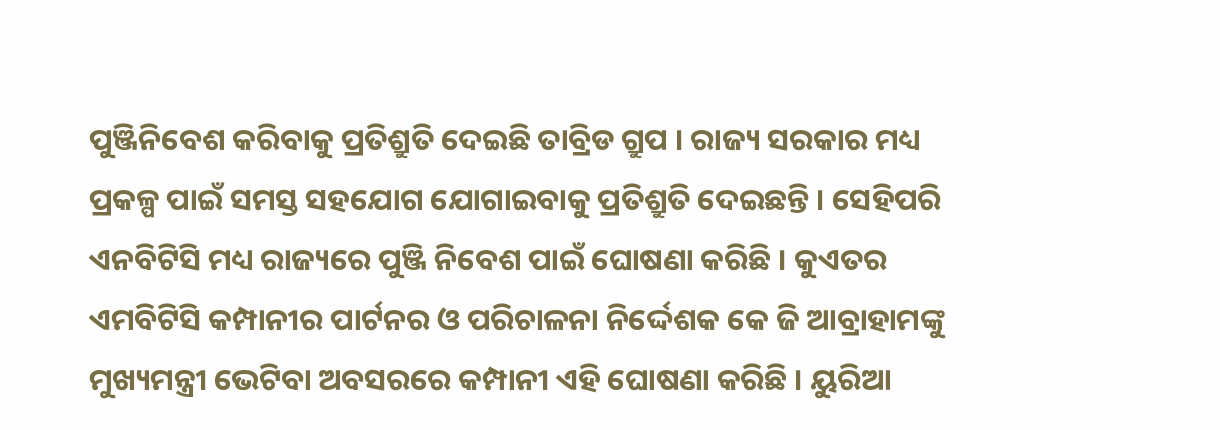ପୁଞ୍ଜିନିବେଶ କରିବାକୁ ପ୍ରତିଶ୍ରୁତି ଦେଇଛି ତାବ୍ରିଡ ଗ୍ରୁପ । ରାଜ୍ୟ ସରକାର ମଧ୍ୟ ପ୍ରକଳ୍ପ ପାଇଁ ସମସ୍ତ ସହଯୋଗ ଯୋଗାଇବାକୁ ପ୍ରତିଶ୍ରୁତି ଦେଇଛନ୍ତି । ସେହିପରି ଏନବିଟିସି ମଧ୍ୟ ରାଜ୍ୟରେ ପୁଞ୍ଜି ନିବେଶ ପାଇଁ ଘୋଷଣା କରିଛି । କୁଏତର ଏମବିଟିସି କମ୍ପାନୀର ପାର୍ଟନର ଓ ପରିଚାଳନା ନିର୍ଦ୍ଦେଶକ କେ ଜି ଆବ୍ରାହାମଙ୍କୁ ମୁଖ୍ୟମନ୍ତ୍ରୀ ଭେଟିବା ଅବସରରେ କମ୍ପାନୀ ଏହି ଘୋଷଣା କରିଛି । ୟୁରିଆ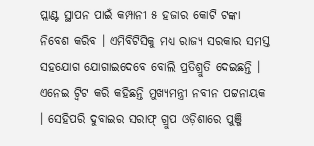ପ୍ଲାଣ୍ଟ ସ୍ଥାପନ ପାଇଁ କମ୍ପାନୀ ୫ ହଜାର କୋଟି ଟଙ୍କା ନିବେଶ କରିବ । ଏମିବିଟିସିକୁ ମଧ୍ୟ ରାଜ୍ୟ ସରକାର ସମସ୍ତ ସହଯୋଗ ଯୋଗାଇଦେବେ ବୋଲି ପ୍ରତିଶ୍ରୁତି ଦେଇଛନ୍ତି । ଏନେଇ ଟ୍ବିଟ କରି କହିଛନ୍ତି ମୁଖ୍ୟମନ୍ତ୍ରୀ ନବୀନ ପଟ୍ଟନାୟକ । ସେହିପରି ଦୁବାଇର ସରାଫ୍ ଗ୍ରୁପ ଓଡ଼ିଶାରେ ପୁଞ୍ଜି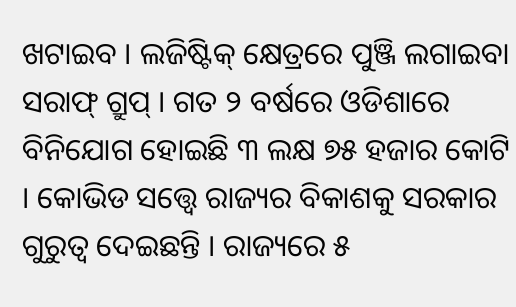ଖଟାଇବ । ଲଜିଷ୍ଟିକ୍ କ୍ଷେତ୍ରରେ ପୁଞ୍ଜି ଲଗାଇବା ସରାଫ୍ ଗ୍ରୁପ୍ । ଗତ ୨ ବର୍ଷରେ ଓଡିଶାରେ ବିନିଯୋଗ ହୋଇଛି ୩ ଲକ୍ଷ ୭୫ ହଜାର କୋଟି । କୋଭିଡ ସତ୍ତ୍ୱେ ରାଜ୍ୟର ବିକାଶକୁ ସରକାର ଗୁରୁତ୍ୱ ଦେଇଛନ୍ତି । ରାଜ୍ୟରେ ୫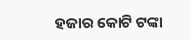ହଜାର କୋଟି ଟଙ୍କା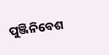ପୁଞ୍ଜିନିବେଶ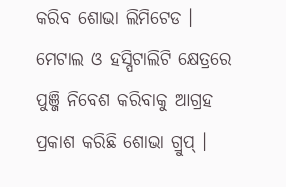କରିବ ଶୋଭା ଲିମିଟେଡ । ମେଟାଲ ଓ ହସ୍ପିଟାଲିଟି କ୍ଷେତ୍ରରେ ପୁଞ୍ଜି ନିବେଶ କରିବାକୁ ଆଗ୍ରହ ପ୍ରକାଶ କରିଛି ଶୋଭା ଗ୍ରୁପ୍ ।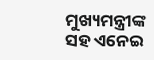ମୁଖ୍ୟମନ୍ତ୍ରୀଙ୍କ ସହ ଏନେଇ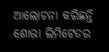ଆଲୋଚନା କରିଛନ୍ତି ଶୋଭା ଲିମିଟେଡର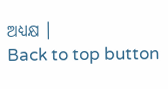ଅଧ୍ୟକ୍ଷ ।
Back to top button